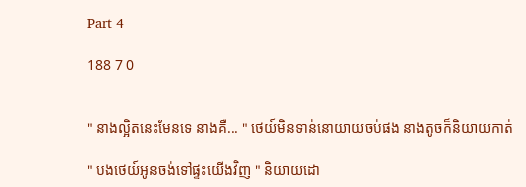Part 4

188 7 0


" នាងល្អិតនេះមែនទេ នាងគឺ... " ថេយ៍មិនទាន់នោយាយចប់ផង នាងតូចក៏និយាយកាត់

" បងថេយ៍អូនចង់ទៅផ្ទះយើងវិញ " និយាយដោ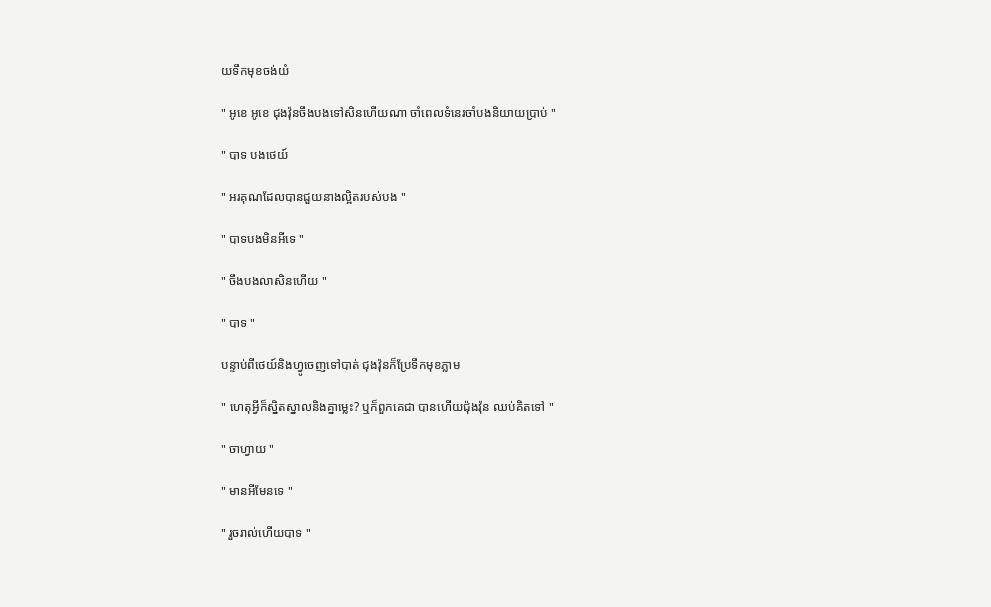យទឹកមុខចង់យំ

" អូខេ អូខេ ជុងវ៉ុនចឹងបងទៅសិនហើយណា ចាំពេលទំនេរចាំបងនិយាយប្រាប់ "

" បាទ បងថេយ៍

" អរគុណដែលបានជួយនាងល្អិតរបស់បង "

" បាទបងមិនអីទេ "

" ចឹងបងលាសិនហើយ "

" បាទ "

បន្ទាប់ពីថេយ៍និងហ្វូចេញទៅបាត់ ជុងវ៉ុនក៏ប្រែទឹកមុខភ្លាម

" ហេតុអ្វីក៏ស្និតស្នាលនិងគ្នាម្លេះ? ឬក៏ពួកគេជា បានហើយជ៉ុងវ៉ុន ឈប់គិតទៅ "

" ចាហ្វាយ "

" មានអីមែនទេ "

" រួចរាល់ហើយបាទ "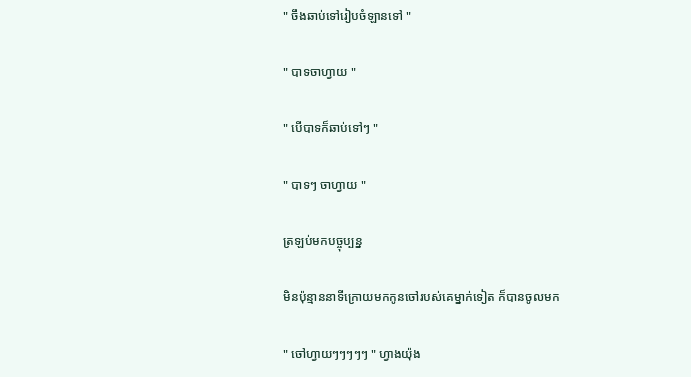" ចឹងឆាប់ទៅរៀបចំឡានទៅ "

" បាទចាហ្វាយ "

" បើបាទក៏ឆាប់ទៅៗ "

" បាទៗ ចាហ្វាយ "

ត្រឡប់មកបច្ចុប្បន្ន

មិនប៉ុន្មាននាទីក្រោយមកកូនចៅរបស់គេម្នាក់ទៀត ក៏បានចូលមក

" ចៅហ្វាយៗៗៗៗៗ " ហ្វាងយ៉ុង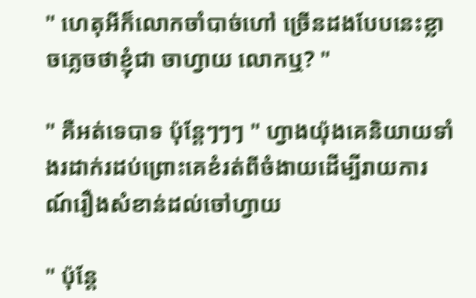" ហេតុអីក៏លោកចាំបាច់ហៅ ច្រើនដងបែបនេះខ្លាចភ្លេចថាខ្ញុំជា ចាហ្វាយ លោកឬ? "

" គឺអត់ទេបាទ ប៉ុន្តែៗៗៗ " ហ្វាងយ៉ុងគេនិយាយទាំងរដាក់រដប់ព្រោះគេខំរត់ពីចំងាយដើម្បីរាយការណ៍រឿងសំខាន់ដល់ចៅហ្វាយ

" ប៉ុន្តែ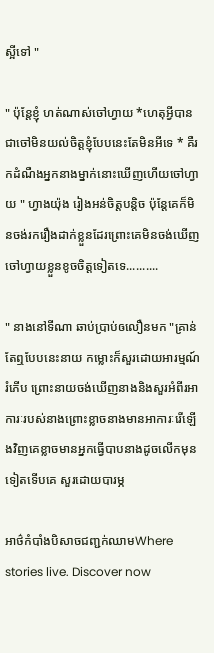ស្អីទៅ "

" ប៉ុន្តែខ្ញុំ ហត់ណាស់ចៅហ្វាយ *ហេតុអ្វីបានជាចៅមិនយល់ចិត្តខ្ញុំបែបនេះតែមិនអីទេ * គឺរកដំណឺងអ្នកនាងម្នាក់នោះឃើញហើយចៅហ្វាយ " ហ្វាងយ៉ុង រៀងអន់ចិត្តបន្តិច ប៉ុន្តែគេក៏មិនចង់រករឿងដាក់ខ្លួនដែរព្រោះគេមិនចង់ឃើញចៅហ្វាយខ្លួនខូចចិត្តទៀតទេ..........

" នាងនៅទីណា ឆាប់ប្រាប់ឲលឿនមក "គ្រាន់តែឮបែបនេះនាយ កម្លោះក៏សួរដោយអារម្មណ៍រំភើប ព្រោះនាយចង់ឃើញនាងនិងសួរអំពីរអាការៈរបស់នាងព្រោះខ្លាចនាងមានអាការៈរើឡើងវិញគេខ្លាចមានអ្នកធ្វើបាបនាងដូចលើកមុនទៀតទើបគេ សួរដោយបារម្ភ

អាថ៌កំបាំងបិសាចជញ្ជក់ឈាមWhere stories live. Discover now